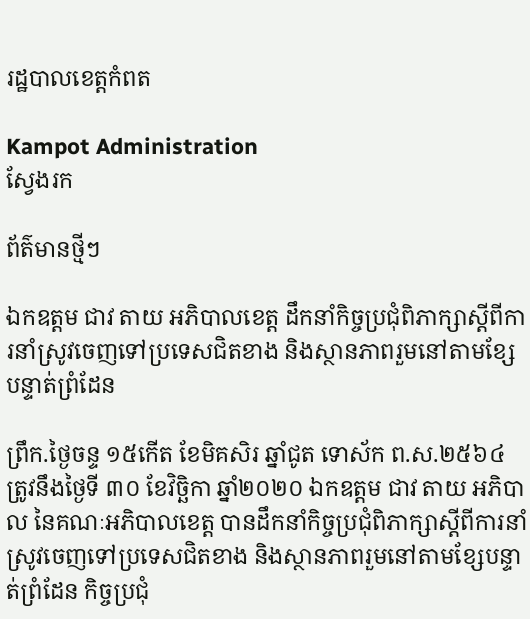រដ្ឋបាលខេត្តកំពត

Kampot Administration
ស្វែងរក

ព័ត៌មានថ្មីៗ

ឯកឧត្តម ជាវ តាយ អភិបាលខេត្ត ដឹកនាំកិច្ចប្រជុំពិភាក្សាស្តីពីការនាំស្រូវចេញទៅប្រទេសជិតខាង និងស្ថានភាពរួមនៅតាមខ្សែបន្ទាត់ព្រំដែន

ព្រឹក.ថ្ងៃចន្ទ ១៥កើត ខែមិគសិរ ឆ្នាំជូត ទោស័ក ព.ស.២៥៦៤ ត្រូវនឹងថ្ងៃទី ៣០ ខែវិច្ឆិកា ឆ្នាំ២០២០ ឯកឧត្តម ជាវ តាយ អភិបាល នៃគណៈអភិបាលខេត្ត បានដឹកនាំកិច្ចប្រជុំពិភាក្សាស្តីពីការនាំស្រូវចេញទៅប្រទេសជិតខាង និងស្ថានភាពរួមនៅតាមខ្សែបន្ទាត់ព្រំដែន កិច្ចប្រជុំ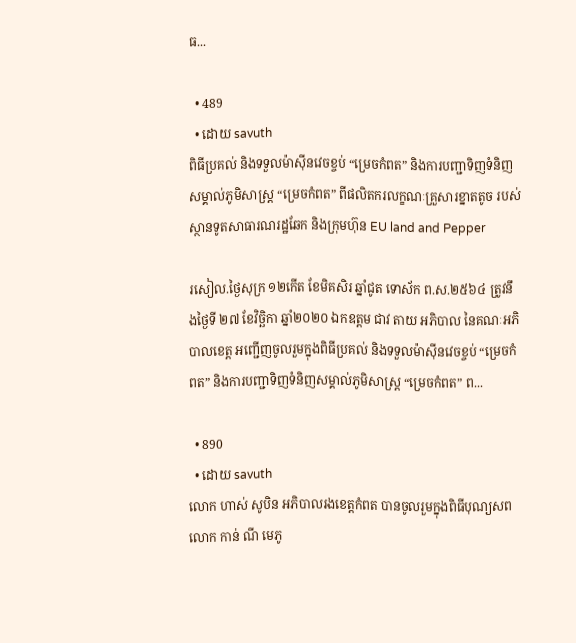ធ...

  • 489
  • ដោយ savuth
ពិធីប្រគល់ និងទទួលម៉ាស៊ីនវេចខ្ចប់ “ម្រេចកំពត” និងការបញ្ជាទិញទំនិញសម្គាល់ភូមិសាស្ត្រ “ម្រេចកំពត” ពីផលិតករលក្ខណៈគ្រួសារខ្នាតតូច របស់ស្ថានទូតសាធារណរដ្ឋឆែក និងក្រុមហ៊ុន EU land and Pepper

រសៀល.ថ្ងៃសុក្រ ១២កើត ខែមិគសិរ ឆ្នាំជូត ទោស័ក ព.ស.២៥៦៤ ត្រូវនឹងថ្ងៃទី ២៧ ខែវិច្ឆិកា ឆ្នាំ២០២០ ឯកឧត្តម ជាវ តាយ អភិបាល នៃគណៈអភិបាលខេត្ត អញ្ជើញចូលរួមក្នុងពិធីប្រគល់ និងទទួលម៉ាស៊ីនវេចខ្ចប់ “ម្រេចកំពត” និងការបញ្ជាទិញទំនិញសម្គាល់ភូមិសាស្ត្រ “ម្រេចកំពត” ព...

  • 890
  • ដោយ savuth
លោក ហាស់ សូបិន អភិបាលរងខេត្តកំពត បានចូលរួមក្នុងពិធីបុណ្យសព លោក កាន់ ណី មេភូ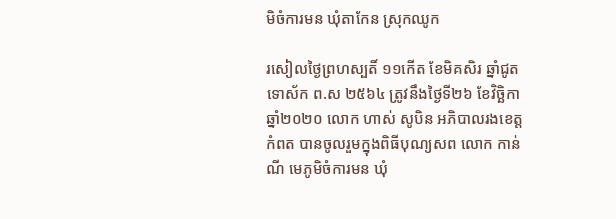មិចំការមន ឃុំតាកែន ស្រុកឈូក

រសៀលថ្ងៃព្រហស្បតិ៍ ១១កើត ខែមិគសិរ ឆ្នាំជូត ទោស័ក ព.ស ២៥៦៤ ត្រូវនឹងថ្ងៃទី២៦ ខែវិច្ឆិកា ឆ្នាំ២០២០ លោក ហាស់ សូបិន អភិបាលរងខេត្តកំពត បានចូលរួមក្នុងពិធីបុណ្យសព លោក កាន់ ណី មេភូមិចំការមន ឃុំ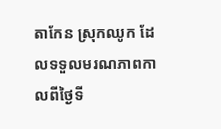តាកែន ស្រុកឈូក ដែលទទួលមរណភាពកាលពីថ្ងៃទី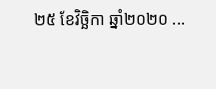២៥ ខែវិច្ឆិកា ឆ្នាំ២០២០ ...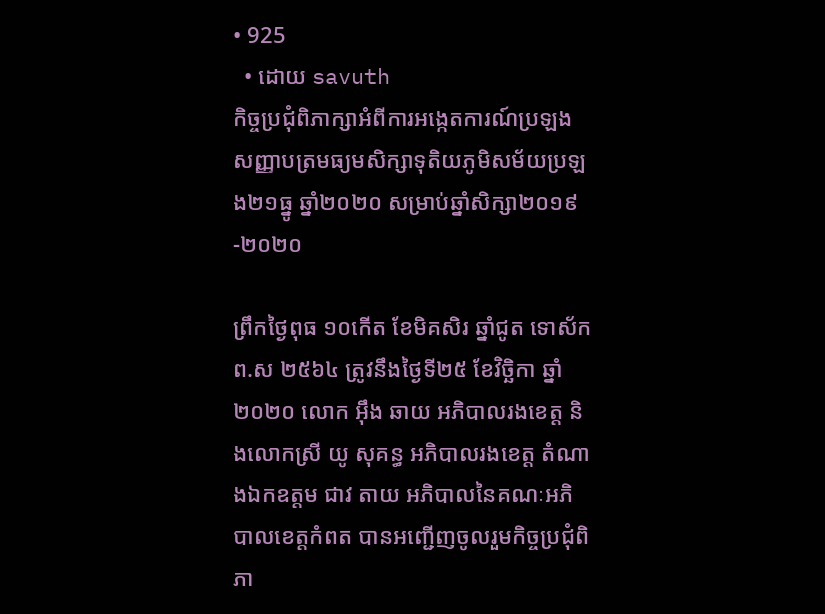• 925
  • ដោយ savuth
កិច្ចប្រជុំពិភាក្សាអំពីការអង្កេតការណ៍ប្រឡងសញ្ញាបត្រមធ្យមសិក្សាទុតិយភូមិសម័យប្រឡង២១ធ្នូ ឆ្នាំ២០២០ សម្រាប់ឆ្នាំសិក្សា២០១៩-២០២០

ព្រឹកថ្ងៃពុធ ១០កើត ខែមិគសិរ ឆ្នាំជូត ទោស័ក ព.ស ២៥៦៤ ត្រូវនឹងថ្ងៃទី២៥ ខែវិច្ឆិកា ឆ្នាំ២០២០ លោក អ៊ឹង ឆាយ អភិបាលរងខេត្ត និងលោកស្រី យូ សុគន្ធ អភិបាលរងខេត្ត តំណាងឯកឧត្តម ជាវ តាយ អភិបាលនៃគណៈអភិបាលខេត្តកំពត បានអញ្ជើញចូលរួមកិច្ចប្រជុំពិភា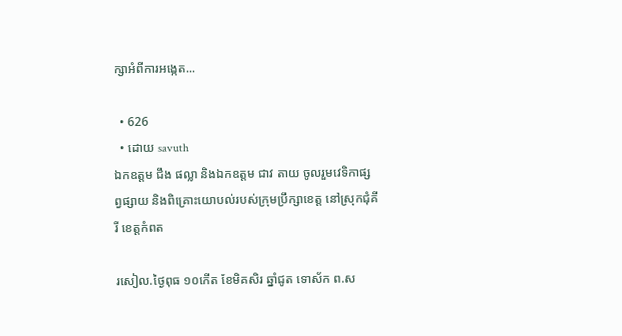ក្សាអំពីការអង្កេត...

  • 626
  • ដោយ savuth
ឯកឧត្តម ជឹង ផល្លា និងឯកឧត្តម ជាវ តាយ ចូលរួមវេទិកាផ្សព្វផ្សាយ និងពិគ្រោះយោបល់របស់ក្រុមប្រឹក្សាខេត្ត នៅស្រុកជុំគីរី ខេត្តកំពត

រសៀល.ថ្ងៃពុធ ១០កើត ខែមិគសិរ ឆ្នាំជូត ទោស័ក ព.ស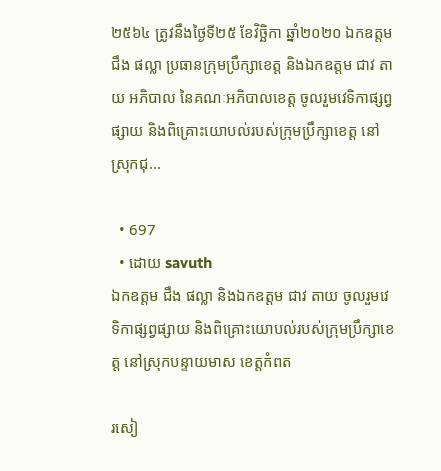២៥៦៤ ត្រូវនឹងថ្ងៃទី២៥ ខែវិច្ឆិកា ឆ្នាំ២០២០ ឯកឧត្តម ជឹង ផល្លា ប្រធានក្រុមប្រឹក្សាខេត្ត និងឯកឧត្តម ជាវ តាយ អភិបាល នៃគណៈអភិបាលខេត្ត ចូលរួមវេទិកាផ្សព្វផ្សាយ និងពិគ្រោះយោបល់របស់ក្រុមប្រឹក្សាខេត្ត នៅស្រុកជុ...

  • 697
  • ដោយ savuth
ឯកឧត្តម ជឹង ផល្លា និងឯកឧត្តម ជាវ តាយ ចូលរួមវេទិកាផ្សព្វផ្សាយ និងពិគ្រោះយោបល់របស់ក្រុមប្រឹក្សាខេត្ត នៅស្រុកបន្ទាយមាស ខេត្តកំពត

រសៀ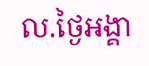ល.ថ្ងៃអង្គា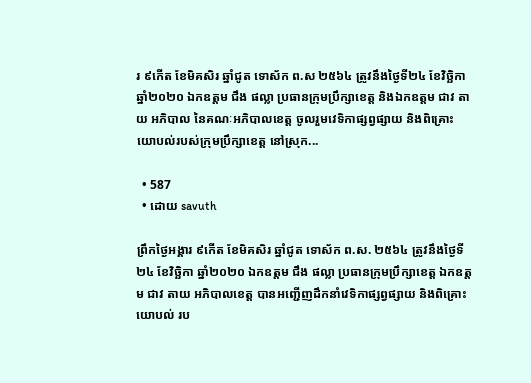រ ៩កើត ខែមិគសិរ ឆ្នាំជូត ទោស័ក ព.ស ២៥៦៤ ត្រូវនឹងថ្ងៃទី២៤ ខែវិច្ឆិកា ឆ្នាំ២០២០ ឯកឧត្តម ជឹង ផល្លា ប្រធានក្រុមប្រឹក្សាខេត្ត និងឯកឧត្តម ជាវ តាយ អភិបាល នៃគណៈអភិបាលខេត្ត ចូលរួមវេទិកាផ្សព្វផ្សាយ និងពិគ្រោះយោបល់របស់ក្រុមប្រឹក្សាខេត្ត នៅស្រុក...

  • 587
  • ដោយ savuth

ព្រឹកថ្ងៃអង្គារ ៩កើត ខែមិគសិរ ឆ្នាំជូត ទោស័ក ព.ស. ២៥៦៤ ត្រូវនឹងថ្ងៃទី២៤ ខែវិច្ឆិកា ឆ្នាំ២០២០ ឯកឧត្តម ជឹង ផល្លា ប្រធានក្រុមប្រឹក្សាខេត្ត ឯកឧត្តម ជាវ តាយ អភិបាលខេត្ត បានអញ្ជើញដឹកនាំវេទិកាផ្សព្វផ្សាយ និងពិគ្រោះយោបល់ រប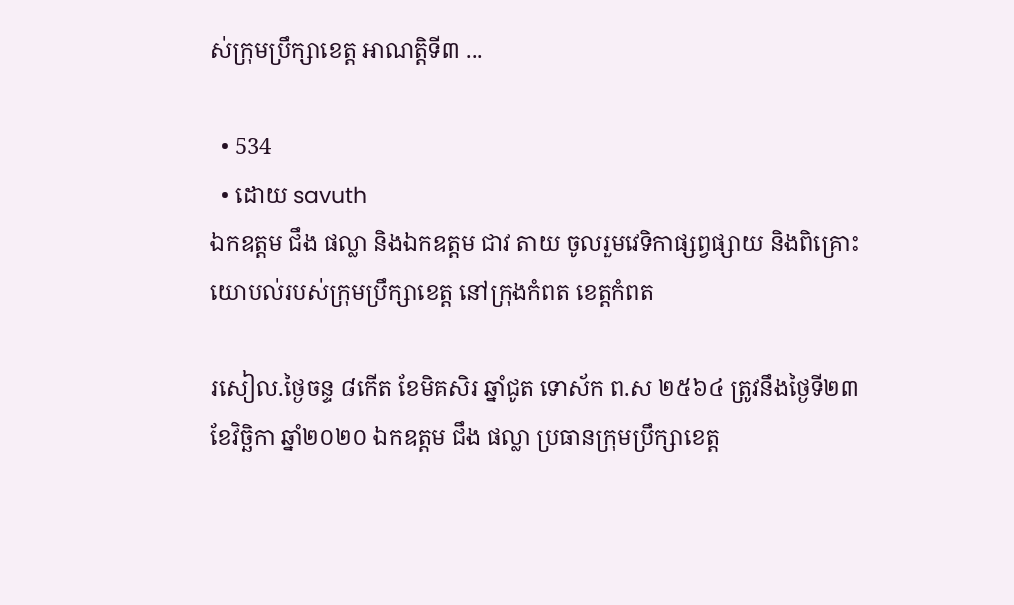ស់ក្រុមប្រឹក្សាខេត្ត អាណត្តិទី៣ ...

  • 534
  • ដោយ savuth
ឯកឧត្តម ជឹង ផល្លា និងឯកឧត្តម ជាវ តាយ ចូលរួមវេទិកាផ្សព្វផ្សាយ និងពិគ្រោះយោបល់របស់ក្រុមប្រឹក្សាខេត្ត នៅក្រុងកំពត ខេត្តកំពត

រសៀល.ថ្ងៃចន្ទ ៨កើត ខែមិគសិរ ឆ្នាំជូត ទោស័ក ព.ស ២៥៦៤ ត្រូវនឹងថ្ងៃទី២៣ ខែវិច្ឆិកា ឆ្នាំ២០២០ ឯកឧត្តម ជឹង ផល្លា ប្រធានក្រុមប្រឹក្សាខេត្ត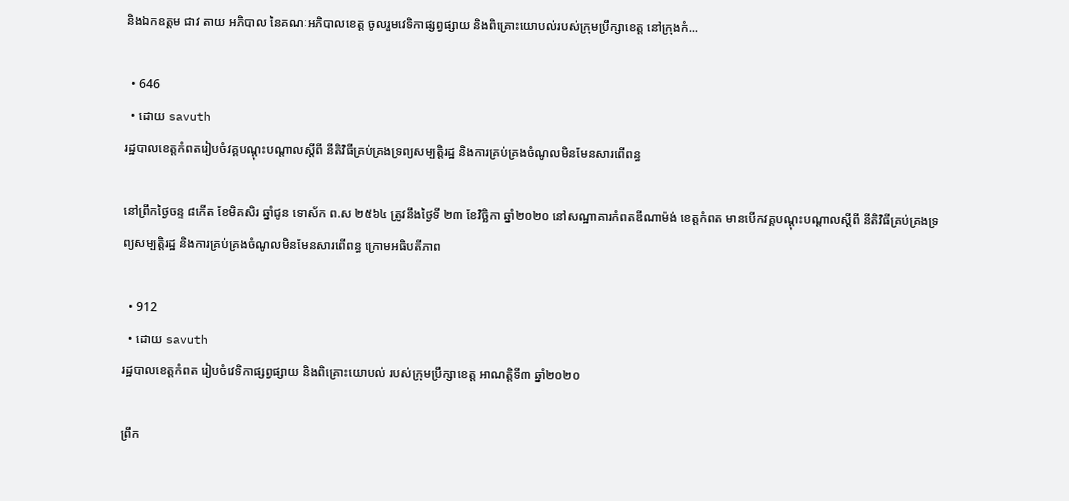និងឯកឧត្តម ជាវ តាយ អភិបាល នៃគណៈអភិបាលខេត្ត ចូលរួមវេទិកាផ្សព្វផ្សាយ និងពិគ្រោះយោបល់របស់ក្រុមប្រឹក្សាខេត្ត នៅក្រុងកំ...

  • 646
  • ដោយ savuth
រដ្ឋបាលខេត្តកំពតរៀបចំវគ្គបណ្តុះបណ្តាលស្តីពី នីតិវិធីគ្រប់គ្រងទ្រព្យសម្បត្តិរដ្ឋ និងការគ្រប់គ្រងចំណូលមិនមែនសារពើពន្ធ

នៅព្រឹកថ្ងៃចន្ទ ៨កើត ខែមិគសិរ ឆ្នាំជូន ទោស័ក ព.ស ២៥៦៤ ត្រូវនឹងថ្ងៃទី ២៣ ខែវិច្ឆិកា ឆ្នាំ២០២០ នៅសណ្ឋាគារកំពតឌីណាម៉ង់ ខេត្តកំពត មានបើកវគ្គបណ្តុះបណ្តាលស្តីពី នីតិវិធីគ្រប់គ្រងទ្រព្យសម្បត្តិរដ្ឋ និងការគ្រប់គ្រងចំណូលមិនមែនសារពើពន្ធ ក្រោមអធិបតីភាព

  • 912
  • ដោយ savuth
រដ្ឋបាលខេត្តកំពត រៀបចំវេទិកាផ្សព្វផ្សាយ និងពិគ្រោះយោបល់ របស់ក្រុមប្រឹក្សាខេត្ត អាណត្តិទី៣ ឆ្នាំ២០២០

ព្រឹក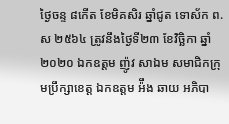ថ្ងៃចន្ទ ៨កើត ខែមិគសិរ ឆ្នាំជូត ទោស័ក ព.ស ២៥៦៤ ត្រូវនឹងថ្ងៃទី២៣ ខែវិច្ឆិកា ឆ្នាំ២០២០ ឯកឧត្តម ញ៉ូវ សាឯម សមាជិកក្រុមប្រឹក្សាខេត្ត ឯកឧត្តម អ៉ឹង ឆាយ អភិបា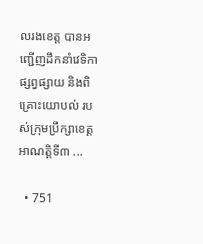លរងខេត្ត បានអញ្ជើញដឹកនាំវេទិកាផ្សព្វផ្សាយ និងពិគ្រោះយោបល់ របស់ក្រុមប្រឹក្សាខេត្ត អាណត្តិទី៣ ...

  • 751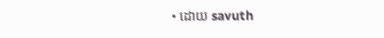• ដោយ savuth